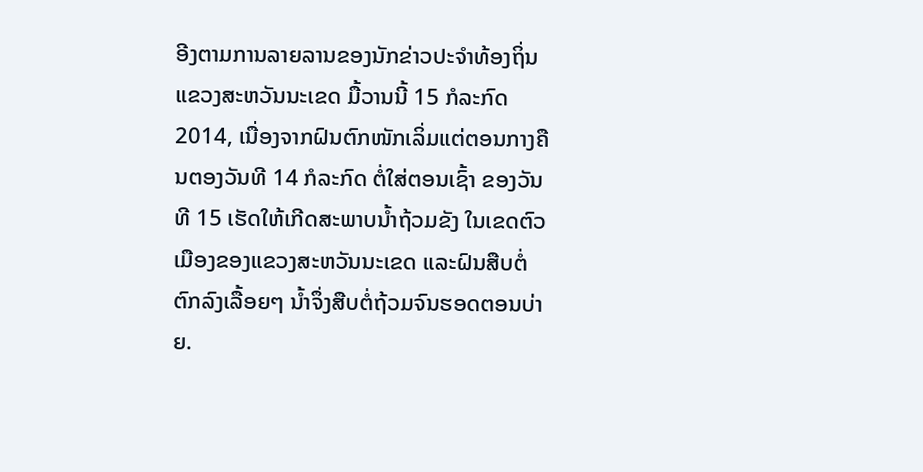ອີງຕາມການລາຍລານຂອງນັກຂ່າວປະຈຳທ້ອງຖິ່ນແຂວງສະຫວັນນະເຂດ ມື້ວານນີ້ 15 ກໍລະກົດ 2014, ເນື່ອງຈາກຝົນຕົກໜັກເລິ່ມແຕ່ຕອນກາງຄືນຕອງວັນທີ 14 ກໍລະກົດ ຕໍ່ໃສ່ຕອນເຊົ້າ ຂອງວັນທີ 15 ເຮັດໃຫ້ເກີດສະພາບນ້ຳຖ້ວມຂັງ ໃນເຂດຕົວເມືອງຂອງແຂວງສະຫວັນນະເຂດ ແລະຝົນສືບຕໍ່ຕົກລົງເລື້ອຍໆ ນ້ຳຈຶ່ງສືບຕໍ່ຖ້ວມຈົນຮອດຕອນບ່າຍ.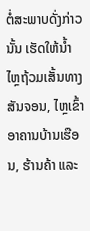ຕໍ່ສະພາບດັ່ງກ່າວນັ້ນ ເຮັດໃຫ້ນ້ຳໄຫຼຖ້ວມເສັ້ນທາງສັນຈອນ, ໄຫຼເຂົ້າອາຄານບ້ານເຮືອນ, ຮ້ານຄ້າ ແລະ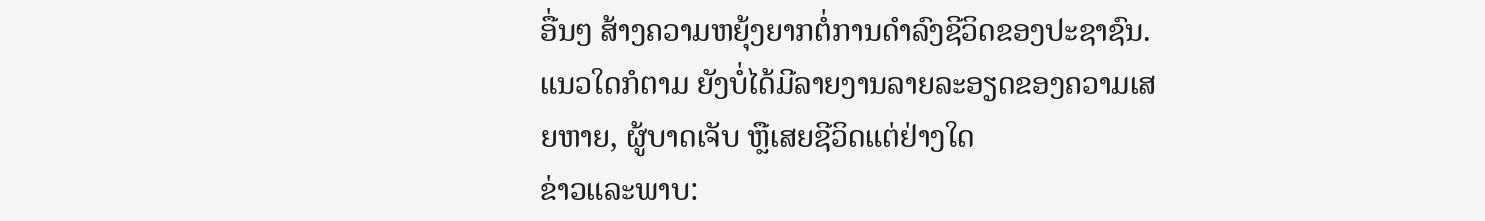ອື່ນໆ ສ້າງຄວາມຫຍຸ້ງຍາກຕໍ່ການດຳລົງຊີວິດຂອງປະຊາຊົນ.
ແນວໃດກໍຕາມ ຍັງບໍ່ໄດ້ມີລາຍງານລາຍລະອຽດຂອງຄວາມເສຍຫາຍ, ຜູ້ບາດເຈັບ ຫຼືເສຍຊີວິດແຕ່ຢ່າງໃດ
ຂ່າວແລະພາບ: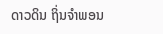ດາວດິນ ຖິ່ນຈຳພອນ